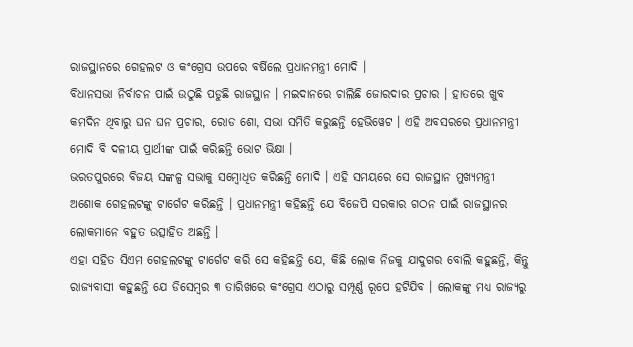ରାଜସ୍ଥାନରେ ଗେହଲଟ ଓ କଂଗ୍ରେସ ଉପରେ ବର୍ଷିଲେ ପ୍ରଧାନମନ୍ତ୍ରୀ ମୋଦି ।
ବିଧାନସଭା ନିର୍ବାଚନ ପାଇଁ ଉଠୁଛି ପଡୁଛି ରାଜସ୍ଥାନ । ମଇଦାନରେ ଚାଲିଛି ଜୋରଦାର ପ୍ରଚାର । ହାତରେ ଖୁବ କମଦିନ ଥିବାରୁ ଘନ ଘନ ପ୍ରଚାର, ରୋଡ ଶୋ, ସଭା ସମିତି କରୁଛନ୍ତି ହେଭିୱେଟ । ଏହି ଅବସରରେ ପ୍ରଧାନମନ୍ତ୍ରୀ ମୋଦି ବି ଦଳୀୟ ପ୍ରାର୍ଥୀଙ୍କ ପାଇଁ କରିଛନ୍ତି ଭୋଟ ଭିକ୍ଷା ।
ଭରତପୁରରେ ବିଜୟ ସଙ୍କଳ୍ପ ସଭାକୁ ସମ୍ବୋଧିତ କରିଛନ୍ତି ମୋଦି । ଏହି ସମୟରେ ସେ ରାଜସ୍ଥାନ ମୁଖ୍ୟମନ୍ତ୍ରୀ ଅଶୋକ ଗେହଲଟଙ୍କୁ ଟାର୍ଗେଟ କରିଛନ୍ତି । ପ୍ରଧାନମନ୍ତ୍ରୀ କହିଛନ୍ତି ଯେ ବିଜେପି ସରକାର ଗଠନ ପାଇଁ ରାଜସ୍ଥାନର ଲୋକମାନେ ବହୁତ ଉତ୍ସାହିତ ଅଛନ୍ତି ।
ଏହା ସହିତ ସିଏମ ଗେହଲଟଙ୍କୁ ଟାର୍ଗେଟ କରି ସେ କହିଛନ୍ତି ଯେ, କିଛି ଲୋକ ନିଜକୁ ଯାଦୁଗର ବୋଲି କହୁଛନ୍ତି, କିନ୍ତୁ ରାଜ୍ୟବାସୀ କହୁଛନ୍ତି ଯେ ଡିସେମ୍ବର ୩ ତାରିଖରେ କଂଗ୍ରେସ ଏଠାରୁ ସମ୍ପୂର୍ଣ୍ଣ ରୂପେ ହଟିଯିବ । ଲୋକଙ୍କୁ ମଧ୍ୟ ରାଜ୍ୟରୁ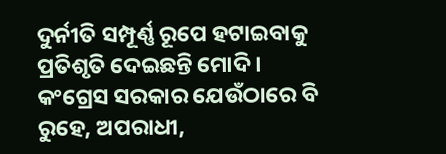ଦୁର୍ନୀତି ସମ୍ପୂର୍ଣ୍ଣ ରୂପେ ହଟାଇବାକୁ ପ୍ରତିଶୃତି ଦେଇଛନ୍ତି ମୋଦି ।
କଂଗ୍ରେସ ସରକାର ଯେଉଁଠାରେ ବି ରୁହେ, ଅପରାଧୀ,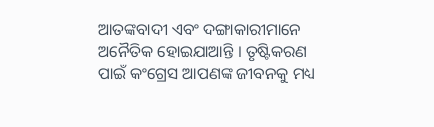ଆତଙ୍କବାଦୀ ଏବଂ ଦଙ୍ଗାକାରୀମାନେ ଅନୈତିକ ହୋଇଯାଆନ୍ତି । ତୃଷ୍ଟିକରଣ ପାଇଁ କଂଗ୍ରେସ ଆପଣଙ୍କ ଜୀବନକୁ ମଧ୍ୟ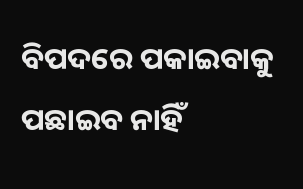ବିପଦରେ ପକାଇବାକୁ ପଛାଇବ ନାହିଁ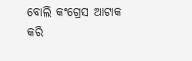ବୋଲି କଂଗ୍ରେସ ଆଟାକ କରି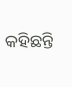କହିଛନ୍ତି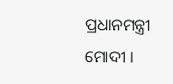ପ୍ରଧାନମନ୍ତ୍ରୀ ମୋଦୀ ।